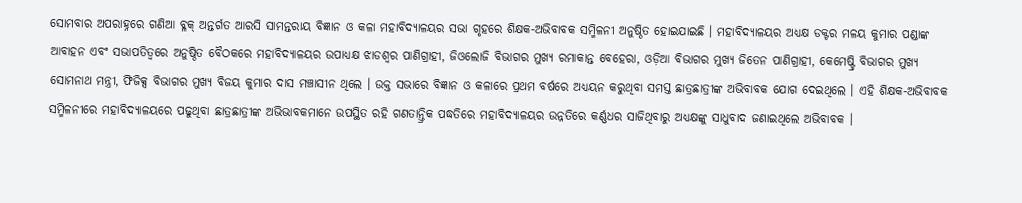ସୋମବାର ଅପରାହ୍ନରେ ଗଣିଆ ବ୍ଳକ୍ ଅନ୍ତର୍ଗତ ଆରସି ସାମନ୍ତରାୟ ବିଜ୍ଞାନ ଓ କଳା ମହାବିଦ୍ୟାଳୟର ସଭା ଗୃହରେ ଶିକ୍ଷକ-ଅଭିବାବକ ସମ୍ମିଳନୀ ଅନୁଷ୍ଠିତ ହୋଇଯାଇଛି । ମହାବିଦ୍ୟାଳୟର ଅଧ୍ୟକ୍ଷ ଡକ୍ଟର ମଳୟ କୁମାର ପଣ୍ଡାଙ୍କ ଆବାହନ ଏବଂ ସଭାପତିତ୍ୱରେ ଅନୁଷ୍ଠିତ ବୈଠକରେ ମହାବିଦ୍ୟାଳୟର ଉପାଧ୍ୟକ୍ଷ ଝାଡଶ୍ୱର ପାଣିଗ୍ରାହୀ, ଜିଓଲୋଜି ବିଭାଗର ମୁଖ୍ୟ ରମାକାନ୍ତ ବେହେରା, ଓଡ଼ିଆ ବିଭାଗର ମୁଖ୍ୟ ଜିତେନ ପାଣିଗ୍ରାହୀ, କେମେଷ୍ଟ୍ରି ବିଭାଗର ମୁଖ୍ୟ ସୋମନାଥ ମନ୍ତ୍ରୀ, ଫିଜିକ୍ସ ବିଭାଗର ମୁଖ୍ୟ ବିଜୟ କୁମାର ଦାସ ମଞ୍ଚାସୀନ ଥିଲେ । ଉକ୍ତ ସଭାରେ ବିଜ୍ଞାନ ଓ କଳାରେ ପ୍ରଥମ ବର୍ଷରେ ଅଧ୍ୟୟନ କରୁଥିବା ସମସ୍ତ ଛାତ୍ରଛାତ୍ରୀଙ୍କ ଅଭିବାବକ ଯୋଗ ଦେଇଥିଲେ । ଏହି ଶିକ୍ଷକ-ଅଭିବାବକ ସମ୍ମିଳନୀରେ ମହାବିଦ୍ୟାଳୟରେ ପଢୁଥିବା ଛାତ୍ରଛାତ୍ରୀଙ୍କ ଅଭିଭାବକମାନେ ଉପସ୍ଥିତ ରହି ଗଣତାନ୍ତ୍ରିକ ପଦ୍ଧତିରେ ମହାବିଦ୍ୟାଳୟର ଉନ୍ନତିରେ କର୍ଣ୍ଣଧର ସାଜିଥିବାରୁ ଅଧ୍ୟକ୍ଷଙ୍କୁ ସାଧୁବାଦ ଜଣାଇଥିଲେ ଅଭିବାବକ ।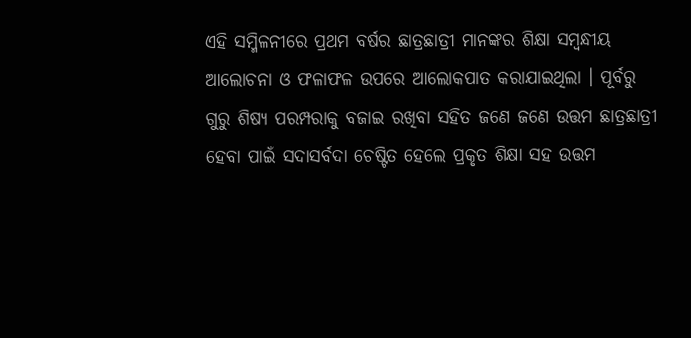ଏହି ସମ୍ମିଳନୀରେ ପ୍ରଥମ ବର୍ଷର ଛାତ୍ରଛାତ୍ରୀ ମାନଙ୍କର ଶିକ୍ଷା ସମ୍ବନ୍ଧୀୟ ଆଲୋଚନା ଓ ଫଳାଫଳ ଉପରେ ଆଲୋକପାତ କରାଯାଇଥିଲା । ପୂର୍ବରୁ ଗୁରୁ ଶିଷ୍ୟ ପରମ୍ପରାକୁ ବଜାଇ ରଖିବା ସହିତ ଜଣେ ଜଣେ ଉତ୍ତମ ଛାତ୍ରଛାତ୍ରୀ ହେବା ପାଇଁ ସଦାସର୍ବଦା ଚେଷ୍ଟିତ ହେଲେ ପ୍ରକୃତ ଶିକ୍ଷା ସହ ଉତ୍ତମ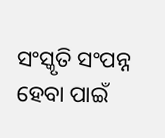ସଂସ୍କୃତି ସଂପନ୍ନ ହେବା ପାଇଁ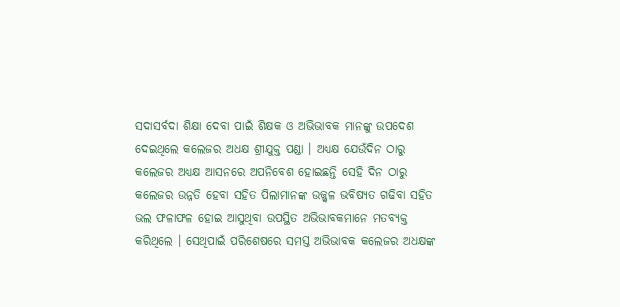ସଦାସର୍ବଦା ଶିକ୍ଷା ଦେବା ପାଇଁ ଶିକ୍ଷକ ଓ ଅଭିଭାବକ ମାନଙ୍କୁ ଉପଦେଶ ଦେଇଥିଲେ କଲେଜର ଅଧକ୍ଷ ଶ୍ରୀଯୁକ୍ତ ପଣ୍ଡା । ଅଧ୍ୟକ୍ଷ ଯେଉଁଦିନ ଠାରୁ କଲେଜର ଅଧ୍ୟକ୍ଷ ଆସନରେ ଅପନିବେଶ ହୋଇଛନ୍ତି ସେହି ଦିନ ଠାରୁ କଲେଜର ଉନ୍ନତି ହେବା ସହିତ ପିଲାମାନଙ୍କ ଉଜ୍ଜ୍ୱଳ ଭବିଷ୍ୟତ ଗଢିବା ସହିତ ଭଲ ଫଳାଫଳ ହୋଇ ଆସୁଥିବା ଉପସ୍ଥିତ ଅଭିଭାବକମାନେ ମତବ୍ୟକ୍ତ କରିଥିଲେ । ସେଥିପାଇଁ ପରିଶେଷରେ ସମସ୍ତ ଅଭିଭାବକ କଲେଜର ଅଧକ୍ଷଙ୍କ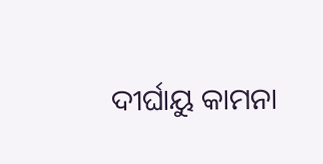ଦୀର୍ଘାୟୁ କାମନା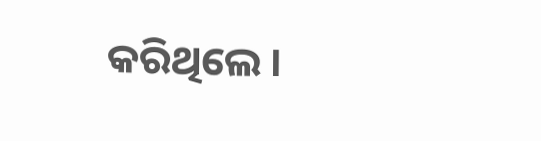କରିଥିଲେ ।